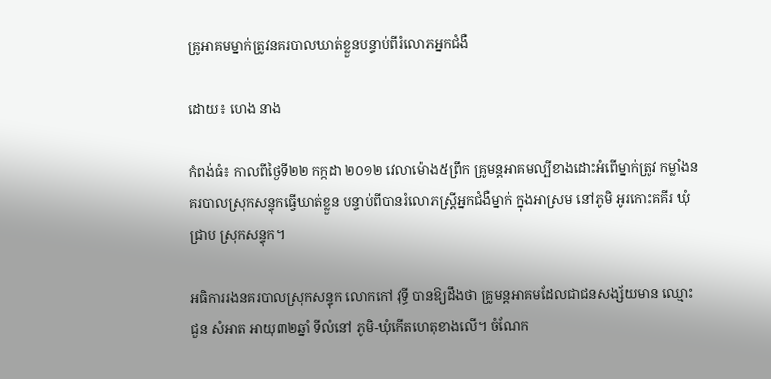គ្រូអាគមម្នាក់ត្រូវនគរបាលឃាត់ខ្លួនបន្ទាប់ពីរំលោភអ្នកជំងឺ

ដោយ៖ ហេង នាង

កំពង់ធំ៖ កាលពីថ្ងៃទី២២ កក្កដា ២០១២ វេលាម៉ោង៥ព្រឹក គ្រូមន្ដអាគមល្បីខាងដោះអំពើម្នាក់ត្រូវ កម្លាំងនគរបាលស្រុកសន្ទុកធ្វើឃាត់ខ្លួន បន្ទាប់ពីបានរំលោភស្ដ្រីអ្នកជំងឺម្នាក់ ក្នុងអាស្រម នៅភូមិ អូរកោះគគីរ ឃុំជ្រាប ស្រុកសន្ទុក។

អធិការរងនគរបាលស្រុកសន្ទុក លោកកៅ វុទ្ធី បានឱ្យដឹងថា គ្រូមន្ដអាគមដែលជាជនសង្ស័យមាន ឈ្មោះជួន សំអាត អាយុ៣២ឆ្នាំ ទីលំនៅ ភូមិ-ឃុំកើតហេតុខាងលើ។ ចំណែក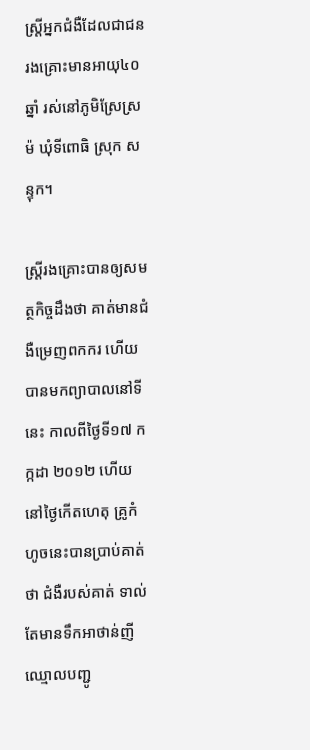ស្ត្រីអ្នកជំងឺដែលជាជន រងគ្រោះមានអាយុ៤០ ឆ្នាំ រស់នៅភូមិស្រែស្រម៉ ឃុំទីពោធិ ស្រុក សន្ទុក។

ស្ដ្រីរងគ្រោះបានឲ្យសមត្ថកិច្ចដឹងថា គាត់មានជំងឺម្រេញពកករ ហើយបានមកព្យាបាលនៅទីនេះ កាលពីថ្ងៃទី១៧ កក្កដា ២០១២ ហើយនៅថ្ងៃកើតហេតុ គ្រូកំហូចនេះបានប្រាប់គាត់ថា ជំងឺរបស់គាត់ ទាល់តែមានទឹកអាថាន់ញីឈ្មោលបញ្ជូ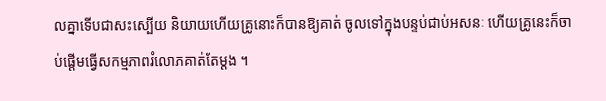លគ្នាទើបជាសះស្បើយ និយាយហើយគ្រូនោះក៏បានឱ្យគាត់ ចូលទៅក្នុងបន្ទប់ជាប់អសនៈ ហើយគ្រូនេះក៏ចាប់ផ្តើមធ្វើសកម្មភាពរំលោភគាត់តែម្ដង ។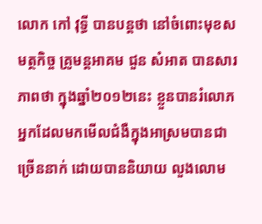លោក កៅ វុទី្ធ បានបន្តថា នៅចំពោះមុខសមត្ថកិច្ច គ្រូមន្ដអាគម ជួន សំអាត បានសារភាពថា ក្នុងឆ្នាំ២០១២នេះ ខ្លួនបានរំលោភអ្នកដែលមកមើលជំងឺក្នុងអាស្រមបានជាច្រើននាក់ ដោយបាននិយាយ លួងលោម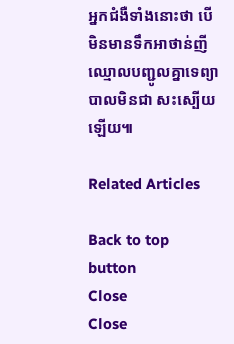អ្នកជំងឺទាំងនោះថា បើមិនមានទឹកអាថាន់ញីឈ្មោលបញ្ជូលគ្នាទេព្យាបាលមិនជា សះស្បើយឡើយ៕

Related Articles

Back to top button
Close
Close